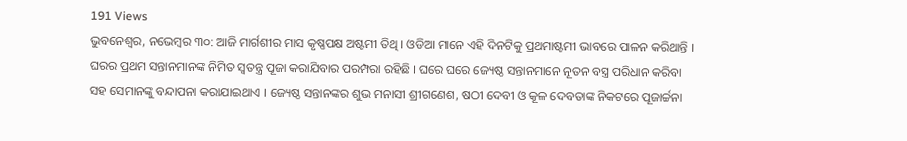191 Views
ଭୁବନେଶ୍ୱର, ନଭେମ୍ବର ୩୦: ଆଜି ମାର୍ଗଶୀର ମାସ କୃଷ୍ଣପକ୍ଷ ଅଷ୍ଟମୀ ତିଥି । ଓଡିଆ ମାନେ ଏହି ଦିନଟିକୁ ପ୍ରଥମାଷ୍ଟମୀ ଭାବରେ ପାଳନ କରିଥାନ୍ତି । ଘରର ପ୍ରଥମ ସନ୍ତାନମାନଙ୍କ ନିମିତ ସ୍ୱତନ୍ତ୍ର ପୂଜା କରାଯିବାର ପରମ୍ପରା ରହିଛି । ଘରେ ଘରେ ଜ୍ୟେଷ୍ଠ ସନ୍ତାନମାନେ ନୂତନ ବସ୍ତ୍ର ପରିଧାନ କରିବା ସହ ସେମାନଙ୍କୁ ବନ୍ଦାପନା କରାଯାଇଥାଏ । ଜ୍ୟେଷ୍ଠ ସନ୍ତାନଙ୍କର ଶୁଭ ମନାସୀ ଶ୍ରୀଗଣେଶ, ଷଠୀ ଦେବୀ ଓ କୂଳ ଦେବତାଙ୍କ ନିକଟରେ ପୂଜାର୍ଚ୍ଚନା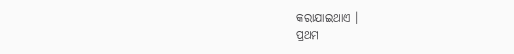କରାଯାଇଥାଏ ।
ପ୍ରଥମ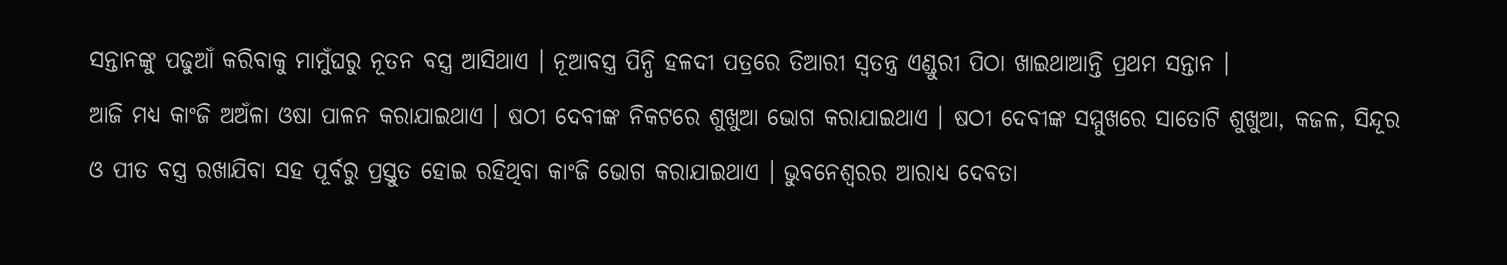ସନ୍ତାନଙ୍କୁ ପଢୁଆଁ କରିବାକୁ ମାମୁଁଘରୁ ନୂତନ ବସ୍ତ୍ର ଆସିଥାଏ । ନୂଆବସ୍ତ୍ର ପିନ୍ଧି ହଳଦୀ ପତ୍ରରେ ତିଆରୀ ସ୍ୱତନ୍ତ୍ର ଏଣ୍ଡୁରୀ ପିଠା ଖାଇଥାଆନ୍ତି ପ୍ରଥମ ସନ୍ତାନ ।
ଆଜି ମଧ୍ୟ କାଂଜି ଅଅଁଳା ଓଷା ପାଳନ କରାଯାଇଥାଏ । ଷଠୀ ଦେବୀଙ୍କ ନିକଟରେ ଶୁଖୁଆ ଭୋଗ କରାଯାଇଥାଏ । ଷଠୀ ଦେବୀଙ୍କ ସମ୍ମୁଖରେ ସାତୋଟି ଶୁଖୁଆ, କଜଳ, ସିନ୍ଦୂର ଓ ପୀତ ବସ୍ତ୍ର ରଖାଯିବା ସହ ପୂର୍ବରୁ ପ୍ରସ୍ତୁତ ହୋଇ ରହିଥିବା କାଂଜି ଭୋଗ କରାଯାଇଥାଏ । ଭୁବନେଶ୍ୱରର ଆରାଧ୍ୟ ଦେବତା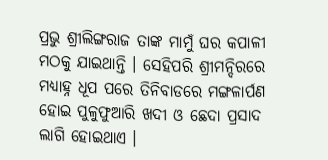ପ୍ରଭୁ ଶ୍ରୀଲିଙ୍ଗରାଜ ତାଙ୍କ ମାମୁଁ ଘର କପାଳୀ ମଠକୁ ଯାଇଥାନ୍ତି । ସେହିପରି ଶ୍ରୀମନ୍ଦିରରେ ମଧ୍ୟାହ୍ନ ଧୂପ ପରେ ତିନିବାଡରେ ମଙ୍ଗଳାର୍ପଣ ହୋଇ ପୁଳୁଫୁଆରି ଖଦୀ ଓ ଛେଦା ପ୍ରସାଦ ଲାଗି ହୋଇଥାଏ ।